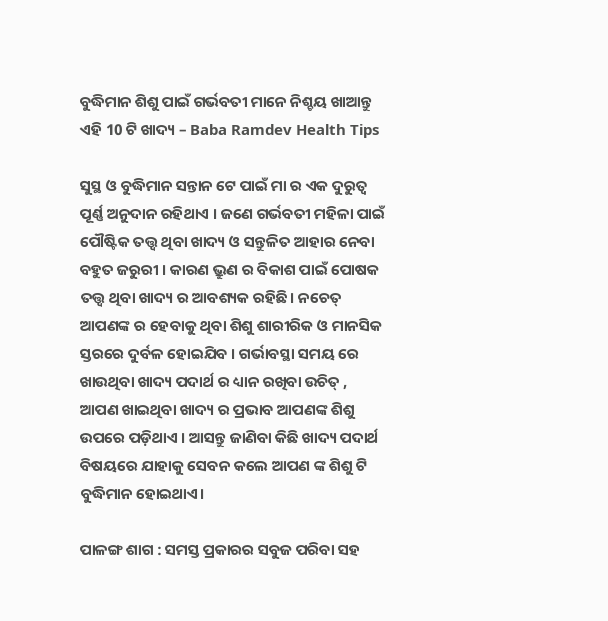ବୁଦ୍ଧିମାନ ଶିଶୁ ପାଇଁ ଗର୍ଭବତୀ ମାନେ ନିଶ୍ଚୟ ଖାଆନ୍ତୁ ଏହି 10 ଟି ଖାଦ୍ୟ – Baba Ramdev Health Tips

ସୁସ୍ଥ ଓ ବୁଦ୍ଧିମାନ ସନ୍ତାନ ଟେ ପାଇଁ ମା ର ଏକ ଦୁରୁତ୍ଵ ପୂର୍ଣ୍ଣ ଅନୁଦାନ ରହିଥାଏ । ଜଣେ ଗର୍ଭବତୀ ମହିଳା ପାଇଁ ପୌଷ୍ଟିକ ତତ୍ତ୍ୱ ଥିବା ଖାଦ୍ୟ ଓ ସନ୍ତୁଳିତ ଆହାର ନେବା ବହୁତ ଜରୁରୀ । କାରଣ ଭ୍ରୁଣ ର ବିକାଶ ପାଇଁ ପୋଷକ ତତ୍ତ୍ୱ ଥିବା ଖାଦ୍ୟ ର ଆବଶ୍ୟକ ରହିଛି। ନଚେତ୍ ଆପଣଙ୍କ ର ହେବାକୁ ଥିବା ଶିଶୁ ଶାରୀରିକ ଓ ମାନସିକ ସ୍ତରରେ ଦୁର୍ବଳ ହୋଇଯିବ । ଗର୍ଭାବସ୍ଥା ସମୟ ରେ ଖାଉଥିବା ଖାଦ୍ୟ ପଦାର୍ଥ ର ଧ୍ୟାନ ରଖିବା ଉଚିତ୍ , ଆପଣ ଖାଇଥିବା ଖାଦ୍ୟ ର ପ୍ରଭାବ ଆପଣଙ୍କ ଶିଶୁ ଉପରେ ପଡ଼ିଥାଏ । ଆସନ୍ତୁ ଜାଣିବା କିଛି ଖାଦ୍ୟ ପଦାର୍ଥ ବିଷୟରେ ଯାହାକୁ ସେବନ କଲେ ଆପଣ ଙ୍କ ଶିଶୁ ଟି ବୁଦ୍ଧିମାନ ହୋଇଥାଏ।

ପାଳଙ୍ଗ ଶାଗ : ସମସ୍ତ ପ୍ରକାରର ସବୁଜ ପରିବା ସହ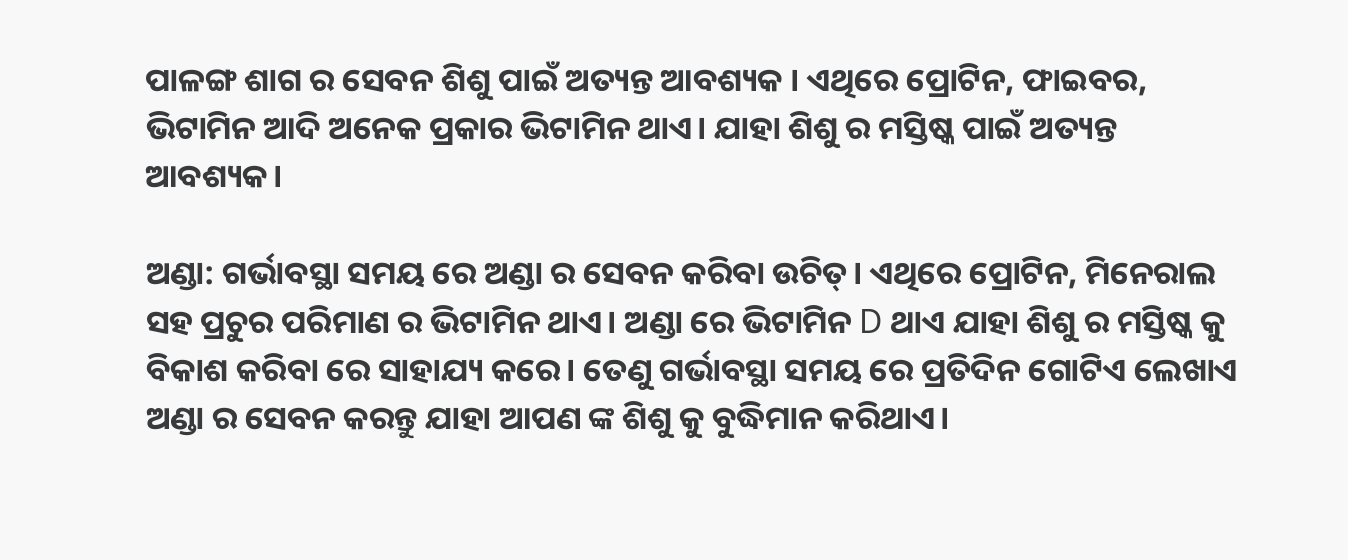ପାଳଙ୍ଗ ଶାଗ ର ସେବନ ଶିଶୁ ପାଇଁ ଅତ୍ୟନ୍ତ ଆବଶ୍ୟକ । ଏଥିରେ ପ୍ରୋଟିନ, ଫାଇବର, ଭିଟାମିନ ଆଦି ଅନେକ ପ୍ରକାର ଭିଟାମିନ ଥାଏ। ଯାହା ଶିଶୁ ର ମସ୍ତିଷ୍କ ପାଇଁ ଅତ୍ୟନ୍ତ ଆବଶ୍ୟକ।

ଅଣ୍ଡା: ଗର୍ଭାବସ୍ଥା ସମୟ ରେ ଅଣ୍ଡା ର ସେବନ କରିବା ଉଚିତ୍। ଏଥିରେ ପ୍ରୋଟିନ, ମିନେରାଲ ସହ ପ୍ରଚୁର ପରିମାଣ ର ଭିଟାମିନ ଥାଏ। ଅଣ୍ଡା ରେ ଭିଟାମିନ D ଥାଏ ଯାହା ଶିଶୁ ର ମସ୍ତିଷ୍କ କୁ ବିକାଶ କରିବା ରେ ସାହାଯ୍ୟ କରେ। ତେଣୁ ଗର୍ଭାବସ୍ଥା ସମୟ ରେ ପ୍ରତିଦିନ ଗୋଟିଏ ଲେଖାଏ ଅଣ୍ଡା ର ସେବନ କରନ୍ତୁ ଯାହା ଆପଣ ଙ୍କ ଶିଶୁ କୁ ବୁଦ୍ଧିମାନ କରିଥାଏ।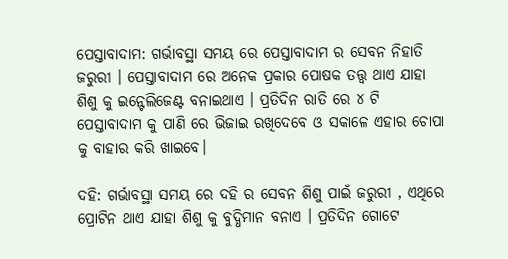ପେସ୍ତାବାଦାମ: ଗର୍ଭାବସ୍ଥା ସମୟ ରେ ପେସ୍ତାବାଦାମ ର ସେବନ ନିହାତି ଜରୁରୀ । ପେସ୍ତାବାଦାମ ରେ ଅନେକ ପ୍ରକାର ପୋଷକ ତତ୍ତ୍ୱ ଥାଏ ଯାହା ଶିଶୁ କୁ ଇନ୍ଟେଲିଜେଣ୍ଟ ବନାଇଥାଏ । ପ୍ରତିଦିନ ରାତି ରେ ୪ ଟି ପେସ୍ତାବାଦାମ କୁ ପାଣି ରେ ଭିଜାଇ ରଖିଦେବେ ଓ ସକାଳେ ଏହାର ଚୋପା କୁ ବାହାର କରି ଖାଇବେ।

ଦହି: ଗର୍ଭାବସ୍ଥା ସମୟ ରେ ଦହି ର ସେବନ ଶିଶୁ ପାଇଁ ଜରୁରୀ , ଏଥିରେ ପ୍ରୋଟିନ ଥାଏ ଯାହା ଶିଶୁ କୁ ବୁଦ୍ଧିମାନ ବନାଏ । ପ୍ରତିଦିନ ଗୋଟେ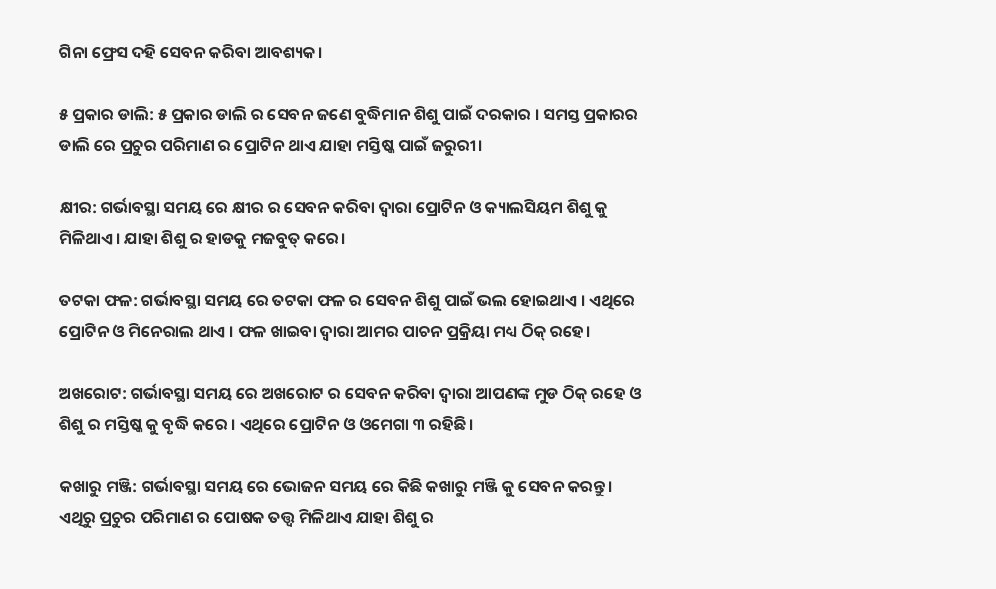ଗିନା ଫ୍ରେସ ଦହି ସେବନ କରିବା ଆବଶ୍ୟକ।

୫ ପ୍ରକାର ଡାଲି: ୫ ପ୍ରକାର ଡାଲି ର ସେବନ ଜଣେ ବୁଦ୍ଧିମାନ ଶିଶୁ ପାଇଁ ଦରକାର । ସମସ୍ତ ପ୍ରକାରର ଡାଲି ରେ ପ୍ରଚୁର ପରିମାଣ ର ପ୍ରୋଟିନ ଥାଏ ଯାହା ମସ୍ତିଷ୍କ ପାଇଁ ଜରୁରୀ।

କ୍ଷୀର: ଗର୍ଭାବସ୍ଥା ସମୟ ରେ କ୍ଷୀର ର ସେବନ କରିବା ଦ୍ୱାରା ପ୍ରୋଟିନ ଓ କ୍ୟାଲସିୟମ ଶିଶୁ କୁ ମିଳିଥାଏ। ଯାହା ଶିଶୁ ର ହାଡକୁ ମଜବୁତ୍ କରେ।

ତଟକା ଫଳ: ଗର୍ଭାବସ୍ଥା ସମୟ ରେ ତଟକା ଫଳ ର ସେବନ ଶିଶୁ ପାଇଁ ଭଲ ହୋଇଥାଏ । ଏଥିରେ ପ୍ରୋଟିନ ଓ ମିନେରାଲ ଥାଏ । ଫଳ ଖାଇବା ଦ୍ଵାରା ଆମର ପାଚନ ପ୍ରକ୍ରିୟା ମଧ୍ୟ ଠିକ୍ ରହେ।

ଅଖରୋଟ: ଗର୍ଭାବସ୍ଥା ସମୟ ରେ ଅଖରୋଟ ର ସେବନ କରିବା ଦ୍ୱାରା ଆପଣଙ୍କ ମୁଡ ଠିକ୍ ରହେ ଓ ଶିଶୁ ର ମସ୍ତିଷ୍କ କୁ ବୃଦ୍ଧି କରେ । ଏଥିରେ ପ୍ରୋଟିନ ଓ ଓମେଗା ୩ ରହିଛି ।

କଖାରୁ ମଞ୍ଜି: ଗର୍ଭାବସ୍ଥା ସମୟ ରେ ଭୋଜନ ସମୟ ରେ କିଛି କଖାରୁ ମଞ୍ଜି କୁ ସେବନ କରନ୍ତୁ। ଏଥିରୁ ପ୍ରଚୁର ପରିମାଣ ର ପୋଷକ ତତ୍ତ୍ୱ ମିଳିଥାଏ ଯାହା ଶିଶୁ ର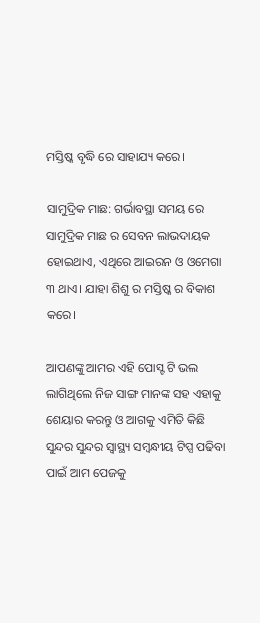ମସ୍ତିଷ୍କ ବୃଦ୍ଧି ରେ ସାହାଯ୍ୟ କରେ।

ସାମୁଦ୍ରିକ ମାଛ: ଗର୍ଭାବସ୍ଥା ସମୟ ରେ ସାମୁଦ୍ରିକ ମାଛ ର ସେବନ ଲାଭଦାୟକ ହୋଇଥାଏ, ଏଥିରେ ଆଇରନ ଓ ଓମେଗା ୩ ଥାଏ। ଯାହା ଶିଶୁ ର ମସ୍ତିଷ୍କ ର ବିକାଶ କରେ।

ଆପଣଙ୍କୁ ଆମର ଏହି ପୋସ୍ଟ ଟି ଭଲ ଲାଗିଥିଲେ ନିଜ ସାଙ୍ଗ ମାନଙ୍କ ସହ ଏହାକୁ ଶେୟାର କରନ୍ତୁ ଓ ଆଗକୁ ଏମିତି କିଛି ସୁନ୍ଦର ସୁନ୍ଦର ସ୍ୱାସ୍ଥ୍ୟ ସମ୍ବନ୍ଧୀୟ ଟିପ୍ସ ପଢିବା ପାଇଁ ଆମ ପେଜକୁ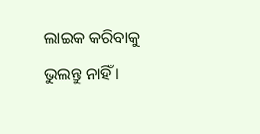ଲାଇକ କରିବାକୁ ଭୁଲନ୍ତୁ ନାହିଁ ।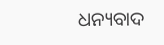ଧନ୍ୟବାଦ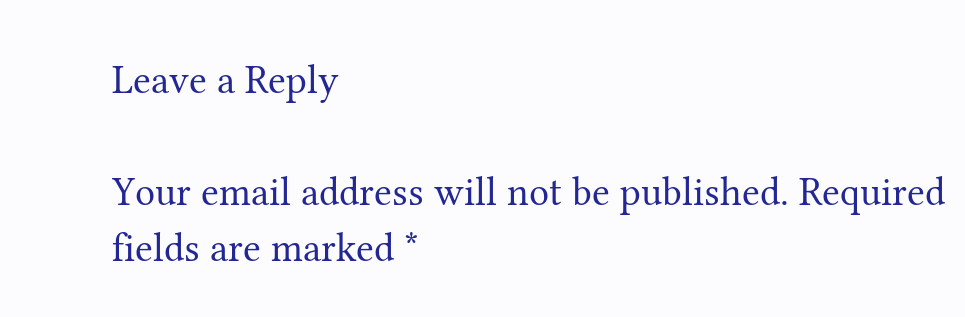Leave a Reply

Your email address will not be published. Required fields are marked *